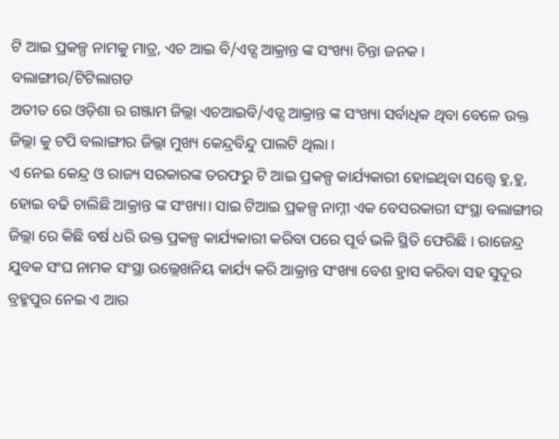ଟି ଆଇ ପ୍ରକଳ୍ପ ନାମକୁ ମାତ୍ର, ଏଚ ଆଇ ବି/ଏଡ୍ସ ଆକ୍ରାନ୍ତ ଙ୍କ ସଂଖ୍ୟା ଚିନ୍ତା ଜନକ ।
ବଲାଙ୍ଗୀର/ଟିଟିଲାଗଡ
ଅତୀତ ରେ ଓଡ଼ିଶା ର ଗଞ୍ଜାମ ଜିଲ୍ଲା ଏଚଆଇବି/ଏଡ୍ସ ଆକ୍ରାନ୍ତ ଙ୍କ ସଂଖ୍ୟା ସର୍ବାଧିକ ଥିବା ବେଳେ ଉକ୍ତ ଜିଲ୍ଲା କୁ ଟପି ବଲାଙ୍ଗୀର ଜିଲ୍ଲା ମୁଖ୍ୟ କେନ୍ଦ୍ରବିନ୍ଦୁ ପାଲଟି ଥିଲା ।
ଏ ନେଇ କେନ୍ଦ୍ର ଓ ରାଜ୍ୟ ସରକାରଙ୍କ ତରଫରୁ ଟି ଆଇ ପ୍ରକଳ୍ପ କାର୍ଯ୍ୟକାରୀ ହୋଇଥିବା ସତ୍ତ୍ଵେ ହୁ,ହୁ, ହୋଇ ବଢି ଚାଲିଛି ଆକ୍ରାନ୍ତ ଙ୍କ ସଂଖ୍ୟା। ସାଇ ଟିଆଇ ପ୍ରକଳ୍ପ ନାମ୍ନୀ ଏକ ବେସରକାରୀ ସଂସ୍ଥା ବଲାଙ୍ଗୀର ଜିଲ୍ଲା ରେ କିଛି ବର୍ଷ ଧରି ଉକ୍ତ ପ୍ରକଳ୍ପ କାର୍ଯ୍ୟକାରୀ କରିବା ପରେ ପୂର୍ବ ଭଳି ସ୍ଥିତି ଫେରିଛି । ରାଜେନ୍ଦ୍ର ଯୁବକ ସଂଘ ନାମକ ସଂସ୍ଥା ଉଲ୍ଲେଖନିୟ କାର୍ଯ୍ୟ କରି ଆକ୍ରାନ୍ତ ସଂଖ୍ୟା ବେଶ ହ୍ରାସ କରିବା ସହ ସୁଦୂର ବ୍ରହ୍ମପୁର ନେଇ ଏ ଆର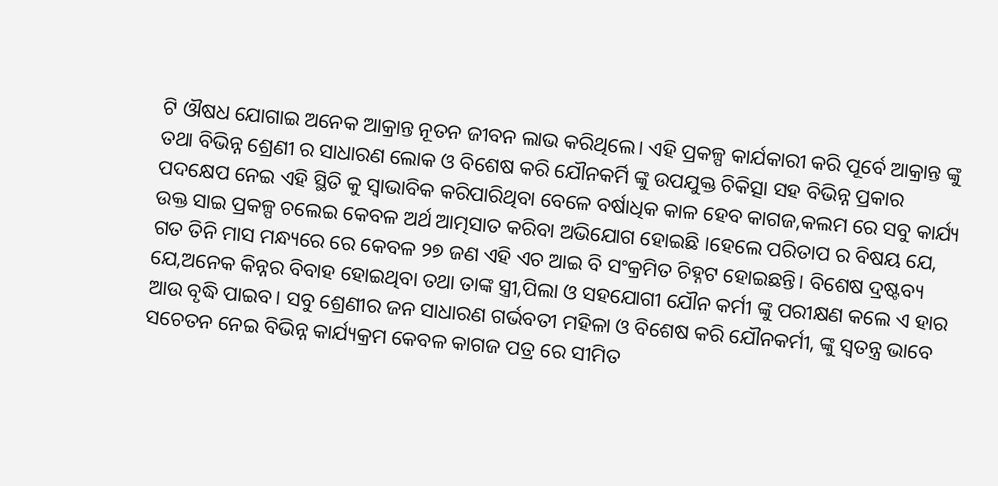ଟି ଔଷଧ ଯୋଗାଇ ଅନେକ ଆକ୍ରାନ୍ତ ନୂତନ ଜୀବନ ଲାଭ କରିଥିଲେ। ଏହି ପ୍ରକଳ୍ପ କାର୍ଯକାରୀ କରି ପୂର୍ବେ ଆକ୍ରାନ୍ତ ଙ୍କୁ ତଥା ବିଭିନ୍ନ ଶ୍ରେଣୀ ର ସାଧାରଣ ଲୋକ ଓ ବିଶେଷ କରି ଯୌନକର୍ମି ଙ୍କୁ ଉପଯୁକ୍ତ ଚିକିତ୍ସା ସହ ବିଭିନ୍ନ ପ୍ରକାର ପଦକ୍ଷେପ ନେଇ ଏହି ସ୍ଥିତି କୁ ସ୍ବାଭାବିକ କରିପାରିଥିବା ବେଳେ ବର୍ଷାଧିକ କାଳ ହେବ କାଗଜ,କଲମ ରେ ସବୁ କାର୍ଯ୍ୟ ଉକ୍ତ ସାଇ ପ୍ରକଳ୍ପ ଚଲେଇ କେବଳ ଅର୍ଥ ଆତ୍ମସାତ କରିବା ଅଭିଯୋଗ ହୋଇଛି ।ହେଲେ ପରିତାପ ର ବିଷୟ ଯେ, ଗତ ତିନି ମାସ ମନ୍ଧ୍ୟରେ ରେ କେବଳ ୨୭ ଜଣ ଏହି ଏଚ ଆଇ ବି ସଂକ୍ରମିତ ଚିହ୍ନଟ ହୋଇଛନ୍ତି। ବିଶେଷ ଦ୍ରଷ୍ଟବ୍ୟ ଯେ,ଅନେକ କିନ୍ନର ବିବାହ ହୋଇଥିବା ତଥା ତାଙ୍କ ସ୍ତ୍ରୀ,ପିଲା ଓ ସହଯୋଗୀ ଯୌନ କର୍ମୀ ଙ୍କୁ ପରୀକ୍ଷଣ କଲେ ଏ ହାର ଆଉ ବୃଦ୍ଧି ପାଇବ। ସବୁ ଶ୍ରେଣୀର ଜନ ସାଧାରଣ ଗର୍ଭବତୀ ମହିଳା ଓ ବିଶେଷ କରି ଯୌନକର୍ମୀ, ଙ୍କୁ ସ୍ଵତନ୍ତ୍ର ଭାବେ ସଚେତନ ନେଇ ବିଭିନ୍ନ କାର୍ଯ୍ୟକ୍ରମ କେବଳ କାଗଜ ପତ୍ର ରେ ସୀମିତ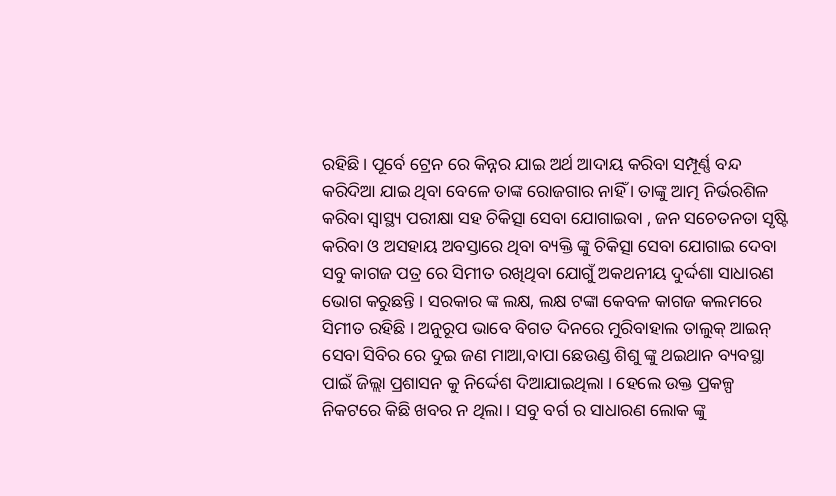ରହିଛି। ପୂର୍ବେ ଟ୍ରେନ ରେ କିନ୍ନର ଯାଇ ଅର୍ଥ ଆଦାୟ କରିବା ସମ୍ପୂର୍ଣ୍ଣ ବନ୍ଦ କରିଦିଆ ଯାଇ ଥିବା ବେଳେ ତାଙ୍କ ରୋଜଗାର ନାହିଁ । ତାଙ୍କୁ ଆତ୍ମ ନିର୍ଭରଶିଳ କରିବା ସ୍ବାସ୍ଥ୍ୟ ପରୀକ୍ଷା ସହ ଚିକିତ୍ସା ସେବା ଯୋଗାଇବା , ଜନ ସଚେତନତା ସୃଷ୍ଟି କରିବା ଓ ଅସହାୟ ଅବସ୍ତାରେ ଥିବା ବ୍ୟକ୍ତି ଙ୍କୁ ଚିକିତ୍ସା ସେବା ଯୋଗାଇ ଦେବା ସବୁ କାଗଜ ପତ୍ର ରେ ସିମୀତ ରଖିଥିବା ଯୋଗୁଁ ଅକଥନୀୟ ଦୁର୍ଦ୍ଦଶା ସାଧାରଣ ଭୋଗ କରୁଛନ୍ତି । ସରକାର ଙ୍କ ଲକ୍ଷ, ଲକ୍ଷ ଟଙ୍କା କେବଳ କାଗଜ କଲମରେ ସିମୀତ ରହିଛି । ଅନୁରୂପ ଭାବେ ବିଗତ ଦିନରେ ମୁରିବାହାଲ ତାଲୁକ୍ ଆଇନ୍ ସେବା ସିବିର ରେ ଦୁଇ ଜଣ ମାଆ,ବାପା ଛେଉଣ୍ଡ ଶିଶୁ ଙ୍କୁ ଥଇଥାନ ବ୍ୟବସ୍ଥା ପାଇଁ ଜିଲ୍ଲା ପ୍ରଶାସନ କୁ ନିର୍ଦ୍ଦେଶ ଦିଆଯାଇଥିଲା । ହେଲେ ଉକ୍ତ ପ୍ରକଳ୍ପ ନିକଟରେ କିଛି ଖବର ନ ଥିଲା । ସବୁ ବର୍ଗ ର ସାଧାରଣ ଲୋକ ଙ୍କୁ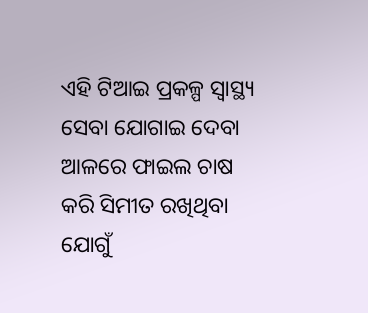ଏହି ଟିଆଇ ପ୍ରକଳ୍ପ ସ୍ଵାସ୍ଥ୍ୟ ସେବା ଯୋଗାଇ ଦେବା ଆଳରେ ଫାଇଲ ଚାଷ କରି ସିମୀତ ରଖିଥିବା ଯୋଗୁଁ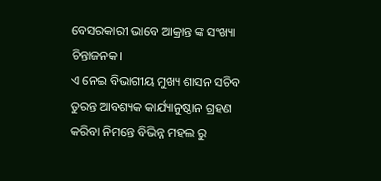ବେସରକାରୀ ଭାବେ ଆକ୍ରାନ୍ତ ଙ୍କ ସଂଖ୍ୟା ଚିନ୍ତାଜନକ।
ଏ ନେଇ ବିଭାଗୀୟ ମୁଖ୍ୟ ଶାସନ ସଚିବ ତୁରନ୍ତ ଆବଶ୍ୟକ କାର୍ଯ୍ୟାନୁଷ୍ଠାନ ଗ୍ରହଣ କରିବା ନିମନ୍ତେ ବିଭିନ୍ନ ମହଲ ରୁ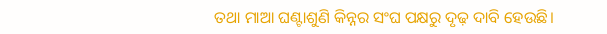ତଥା ମାଆ ଘଣ୍ଟାଶୁଣି କିନ୍ନର ସଂଘ ପକ୍ଷରୁ ଦୃଢ଼ ଦାବି ହେଉଛି।